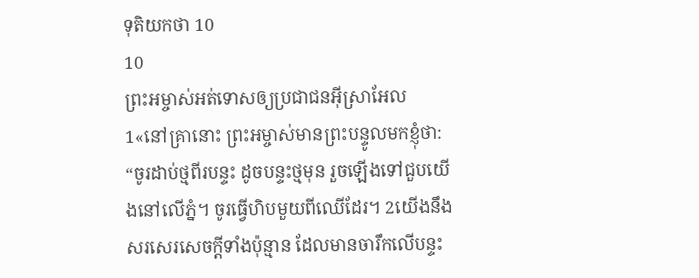ទុតិយកថា 10
10
ព្រះអម្ចាស់អត់ទោសឲ្យប្រជាជនអ៊ីស្រាអែល
1«នៅគ្រានោះ ព្រះអម្ចាស់មានព្រះបន្ទូលមកខ្ញុំថា: “ចូរដាប់ថ្មពីរបន្ទះ ដូចបន្ទះថ្មមុន រួចឡើងទៅជួបយើងនៅលើភ្នំ។ ចូរធ្វើហិបមួយពីឈើដែរ។ 2យើងនឹងសរសេរសេចក្ដីទាំងប៉ុន្មាន ដែលមានចារឹកលើបន្ទះ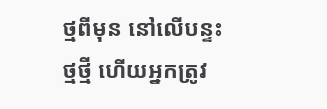ថ្មពីមុន នៅលើបន្ទះថ្មថ្មី ហើយអ្នកត្រូវ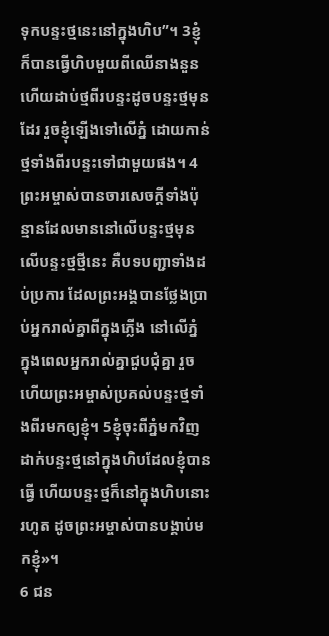ទុកបន្ទះថ្មនេះនៅក្នុងហិប”។ 3ខ្ញុំក៏បានធ្វើហិបមួយពីឈើនាងនួន ហើយដាប់ថ្មពីរបន្ទះដូចបន្ទះថ្មមុនដែរ រួចខ្ញុំឡើងទៅលើភ្នំ ដោយកាន់ថ្មទាំងពីរបន្ទះទៅជាមួយផង។ 4ព្រះអម្ចាស់បានចារសេចក្ដីទាំងប៉ុន្មានដែលមាននៅលើបន្ទះថ្មមុន លើបន្ទះថ្មថ្មីនេះ គឺបទបញ្ជាទាំងដប់ប្រការ ដែលព្រះអង្គបានថ្លែងប្រាប់អ្នករាល់គ្នាពីក្នុងភ្លើង នៅលើភ្នំ ក្នុងពេលអ្នករាល់គ្នាជួបជុំគ្នា រួចហើយព្រះអម្ចាស់ប្រគល់បន្ទះថ្មទាំងពីរមកឲ្យខ្ញុំ។ 5ខ្ញុំចុះពីភ្នំមកវិញ ដាក់បន្ទះថ្មនៅក្នុងហិបដែលខ្ញុំបានធ្វើ ហើយបន្ទះថ្មក៏នៅក្នុងហិបនោះរហូត ដូចព្រះអម្ចាស់បានបង្គាប់មកខ្ញុំ»។
6 ជន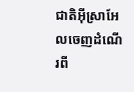ជាតិអ៊ីស្រាអែលចេញដំណើរពី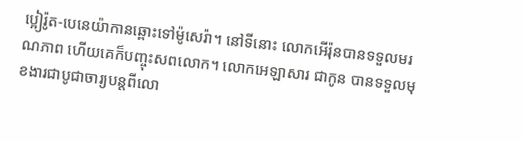ប្អៀរ៉ូត-បេនេយ៉ាកានឆ្ពោះទៅម៉ូសេរ៉ា។ នៅទីនោះ លោកអើរ៉ុនបានទទួលមរណភាព ហើយគេក៏បញ្ចុះសពលោក។ លោកអេឡាសារ ជាកូន បានទទួលមុខងារជាបូជាចារ្យបន្តពីលោ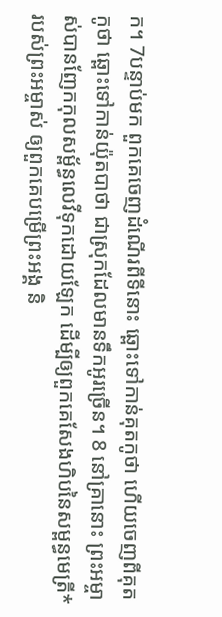ក។ 7បន្ទាប់មក ពួកគេចេញដំណើរពីទីនោះ ឆ្ពោះទៅកាន់គុតកូថា ហើយចេញពីគុតកូថា ឆ្ពោះទៅកាន់យ៉ុតបាថា ជាស្រុកដែលមានទឹកអូរច្រើន។ 8 នៅគ្រានោះ ព្រះអម្ចាស់បានញែកកុលសម្ព័ន្ធលេវីទុកដោយឡែក ដើម្បីឲ្យពួកគេសែងហិបនៃសម្ពន្ធមេត្រី*របស់ព្រះអម្ចាស់ ឲ្យពួកគេបម្រើព្រះអង្គ និ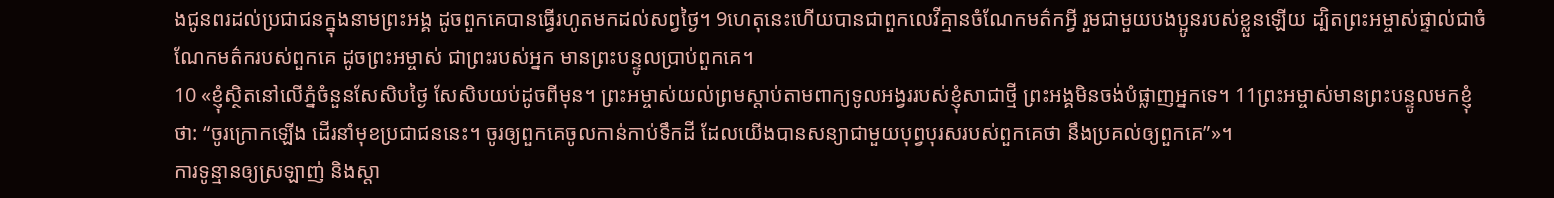ងជូនពរដល់ប្រជាជនក្នុងនាមព្រះអង្គ ដូចពួកគេបានធ្វើរហូតមកដល់សព្វថ្ងៃ។ 9ហេតុនេះហើយបានជាពួកលេវីគ្មានចំណែកមត៌កអ្វី រួមជាមួយបងប្អូនរបស់ខ្លួនឡើយ ដ្បិតព្រះអម្ចាស់ផ្ទាល់ជាចំណែកមត៌ករបស់ពួកគេ ដូចព្រះអម្ចាស់ ជាព្រះរបស់អ្នក មានព្រះបន្ទូលប្រាប់ពួកគេ។
10 «ខ្ញុំស្ថិតនៅលើភ្នំចំនួនសែសិបថ្ងៃ សែសិបយប់ដូចពីមុន។ ព្រះអម្ចាស់យល់ព្រមស្ដាប់តាមពាក្យទូលអង្វររបស់ខ្ញុំសាជាថ្មី ព្រះអង្គមិនចង់បំផ្លាញអ្នកទេ។ 11ព្រះអម្ចាស់មានព្រះបន្ទូលមកខ្ញុំថា: “ចូរក្រោកឡើង ដើរនាំមុខប្រជាជននេះ។ ចូរឲ្យពួកគេចូលកាន់កាប់ទឹកដី ដែលយើងបានសន្យាជាមួយបុព្វបុរសរបស់ពួកគេថា នឹងប្រគល់ឲ្យពួកគេ”»។
ការទូន្មានឲ្យស្រឡាញ់ និងស្ដា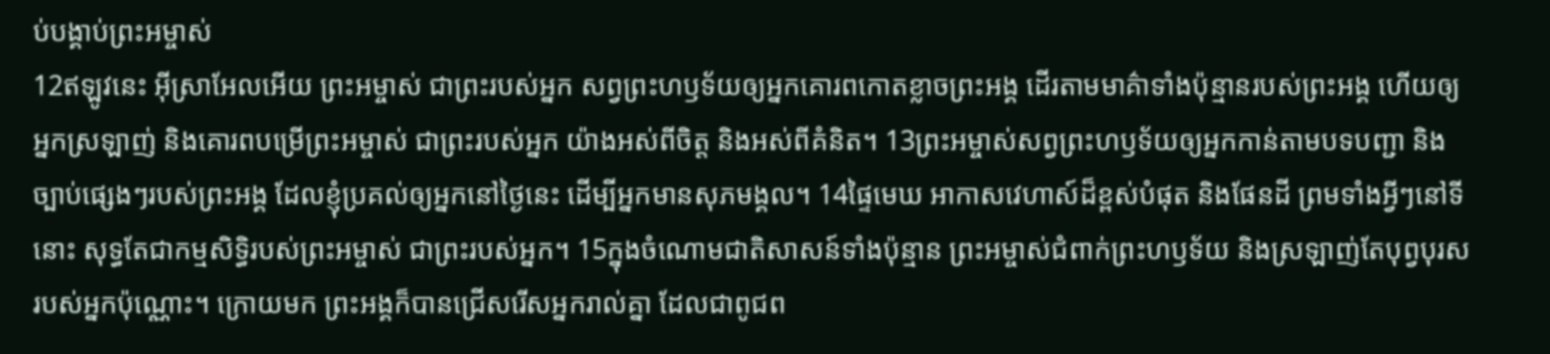ប់បង្គាប់ព្រះអម្ចាស់
12ឥឡូវនេះ អ៊ីស្រាអែលអើយ ព្រះអម្ចាស់ ជាព្រះរបស់អ្នក សព្វព្រះហឫទ័យឲ្យអ្នកគោរពកោតខ្លាចព្រះអង្គ ដើរតាមមាគ៌ាទាំងប៉ុន្មានរបស់ព្រះអង្គ ហើយឲ្យអ្នកស្រឡាញ់ និងគោរពបម្រើព្រះអម្ចាស់ ជាព្រះរបស់អ្នក យ៉ាងអស់ពីចិត្ត និងអស់ពីគំនិត។ 13ព្រះអម្ចាស់សព្វព្រះហឫទ័យឲ្យអ្នកកាន់តាមបទបញ្ជា និងច្បាប់ផ្សេងៗរបស់ព្រះអង្គ ដែលខ្ញុំប្រគល់ឲ្យអ្នកនៅថ្ងៃនេះ ដើម្បីអ្នកមានសុភមង្គល។ 14ផ្ទៃមេឃ អាកាសវេហាស៍ដ៏ខ្ពស់បំផុត និងផែនដី ព្រមទាំងអ្វីៗនៅទីនោះ សុទ្ធតែជាកម្មសិទ្ធិរបស់ព្រះអម្ចាស់ ជាព្រះរបស់អ្នក។ 15ក្នុងចំណោមជាតិសាសន៍ទាំងប៉ុន្មាន ព្រះអម្ចាស់ជំពាក់ព្រះហឫទ័យ និងស្រឡាញ់តែបុព្វបុរសរបស់អ្នកប៉ុណ្ណោះ។ ក្រោយមក ព្រះអង្គក៏បានជ្រើសរើសអ្នករាល់គ្នា ដែលជាពូជព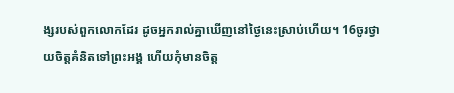ង្សរបស់ពួកលោកដែរ ដូចអ្នករាល់គ្នាឃើញនៅថ្ងៃនេះស្រាប់ហើយ។ 16ចូរថ្វាយចិត្តគំនិតទៅព្រះអង្គ ហើយកុំមានចិត្ត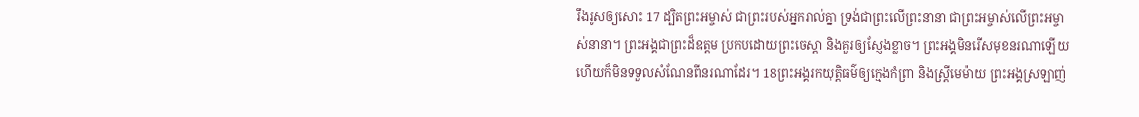រឹងរូសឲ្យសោះ 17 ដ្បិតព្រះអម្ចាស់ ជាព្រះរបស់អ្នករាល់គ្នា ទ្រង់ជាព្រះលើព្រះនានា ជាព្រះអម្ចាស់លើព្រះអម្ចាស់នានា។ ព្រះអង្គជាព្រះដ៏ឧត្ដម ប្រកបដោយព្រះចេស្ដា និងគួរឲ្យស្ញែងខ្លាច។ ព្រះអង្គមិនរើសមុខនរណាឡើយ ហើយក៏មិនទទួលសំណែនពីនរណាដែរ។ 18ព្រះអង្គរកយុត្តិធម៌ឲ្យក្មេងកំព្រា និងស្ត្រីមេម៉ាយ ព្រះអង្គស្រឡាញ់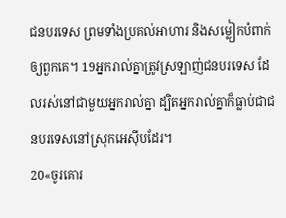ជនបរទេស ព្រមទាំងប្រគល់អាហារ និងសម្លៀកបំពាក់ឲ្យពួកគេ។ 19អ្នករាល់គ្នាត្រូវស្រឡាញ់ជនបរទេស ដែលរស់នៅជាមួយអ្នករាល់គ្នា ដ្បិតអ្នករាល់គ្នាក៏ធ្លាប់ជាជនបរទេសនៅស្រុកអេស៊ីបដែរ។
20«ចូរគោរ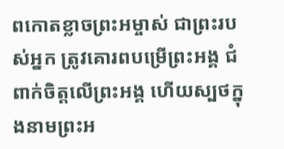ពកោតខ្លាចព្រះអម្ចាស់ ជាព្រះរបស់អ្នក ត្រូវគោរពបម្រើព្រះអង្គ ជំពាក់ចិត្តលើព្រះអង្គ ហើយស្បថក្នុងនាមព្រះអ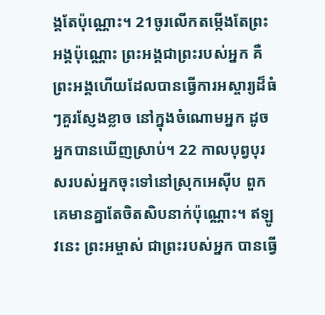ង្គតែប៉ុណ្ណោះ។ 21ចូរលើកតម្កើងតែព្រះអង្គប៉ុណ្ណោះ ព្រះអង្គជាព្រះរបស់អ្នក គឺព្រះអង្គហើយដែលបានធ្វើការអស្ចារ្យដ៏ធំៗគួរស្ញែងខ្លាច នៅក្នុងចំណោមអ្នក ដូចអ្នកបានឃើញស្រាប់។ 22 កាលបុព្វបុរសរបស់អ្នកចុះទៅនៅស្រុកអេស៊ីប ពួកគេមានគ្នាតែចិតសិបនាក់ប៉ុណ្ណោះ។ ឥឡូវនេះ ព្រះអម្ចាស់ ជាព្រះរបស់អ្នក បានធ្វើ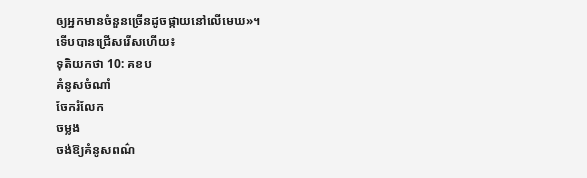ឲ្យអ្នកមានចំនួនច្រើនដូចផ្កាយនៅលើមេឃ»។
ទើបបានជ្រើសរើសហើយ៖
ទុតិយកថា 10: គខប
គំនូសចំណាំ
ចែករំលែក
ចម្លង
ចង់ឱ្យគំនូសពណ៌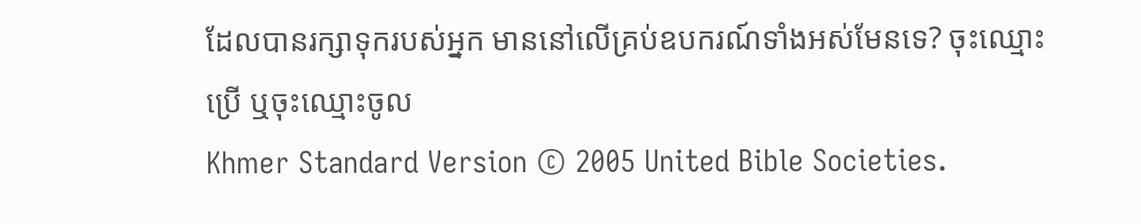ដែលបានរក្សាទុករបស់អ្នក មាននៅលើគ្រប់ឧបករណ៍ទាំងអស់មែនទេ? ចុះឈ្មោះប្រើ ឬចុះឈ្មោះចូល
Khmer Standard Version © 2005 United Bible Societies.